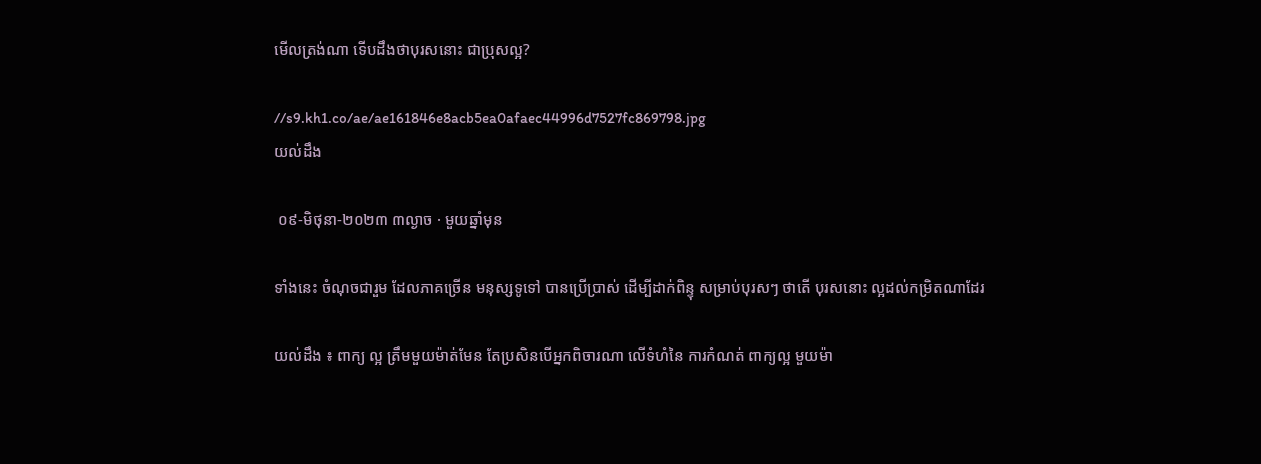មើលត្រង់ណា ទើបដឹងថាបុរសនោះ ជាប្រុសល្អ?

//s9.kh1.co/ae/ae161846e8acb5ea0afaec44996d7527fc869798.jpg
យល់ដឹង

 ០៩-មិថុនា-២០២៣ ៣ល្ងាច · មួយឆ្នាំមុន

ទាំងនេះ ចំណុចជារួម ដែលភាគច្រើន មនុស្សទូទៅ បានប្រើប្រាស់ ដើម្បីដាក់ពិន្ទុ សម្រាប់បុរសៗ ថាតើ បុរសនោះ ល្អដល់កម្រិតណាដែរ

យល់ដឹង ៖ ពាក្យ ល្អ ត្រឹមមួយម៉ាត់មែន តែប្រសិនបើអ្នកពិចារណា លើទំហំនៃ ការកំណត់ ពាក្យល្អ មួយម៉ា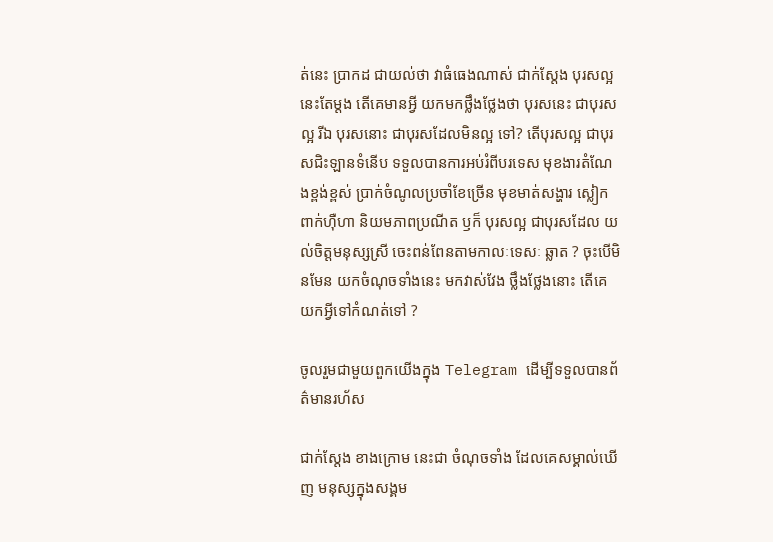ត់នេះ ប្រាកដ ជាយល់ថា វាធំធេងណាស់ ជាក់ស្តែង បុរសល្អ នេះតែម្តង តើគេមានអ្វី យកមកថ្លឹងថ្លែងថា បុរសនេះ ជាបុរសល្អ រីឯ បុរសនោះ ជាបុរសដែលមិនល្អ ទៅ? តើបុរសល្អ ជាបុរសជិះឡានទំនើប ទទួលបានការអប់រំពីបរទេស មុខងារតំណែងខ្ពង់ខ្ពស់ ប្រាក់ចំណូលប្រចាំខែច្រើន មុខមាត់សង្ហារ ស្លៀកពាក់ហ៊ឺហា និយមភាពប្រណីត ឫក៏ បុរសល្អ ជាបុរសដែល យល់ចិត្តមនុស្សស្រី ចេះពន់ពែនតាមកាលៈទេសៈ ឆ្លាត ? ចុះបើមិនមែន យកចំណុចទាំងនេះ មកវាស់វែង ថ្លឹងថ្លែងនោះ តើគេយកអ្វីទៅកំណត់ទៅ ?

ចូលរួមជាមួយពួកយើងក្នុង Telegram ដើម្បីទទួលបានព័ត៌មានរហ័ស

ជាក់ស្តែង ខាងក្រោម នេះជា ចំណុចទាំង ដែលគេសម្គាល់ឃើញ មនុស្សក្នុងសង្គម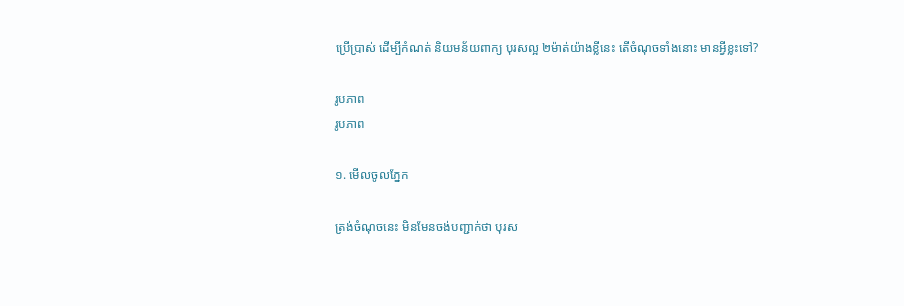ប្រើប្រាស់ ដើម្បីកំណត់ និយមន័យពាក្យ បុរសល្អ ២ម៉ាត់យ៉ាងខ្លីនេះ តើចំណុចទាំងនោះ មានអ្វីខ្លះទៅ?

រូបភាព
រូបភាព

១. មើលចូលភ្នែក

ត្រង់ចំណុចនេះ មិនមែនចង់បញ្ជាក់ថា បុរស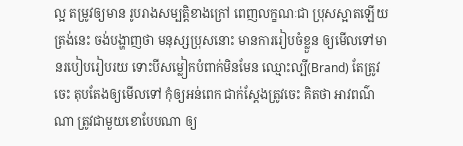ល្អ តម្រូវឲ្យមាន រូបរាងសម្បត្តិខាងក្រៅ ពេញលក្ខណៈជា ប្រុសស្អាតឡើយ ត្រង់នេះ ចង់បង្ហាញថា មនុស្សប្រុសនោះ មានការរៀបចំខ្លួន ឲ្យមើលទៅមានរបៀបរៀបរយ ទោះបីសម្លៀកបំពាក់មិនមែន ឈ្មោះល្បី(Brand) តែត្រូវចេះ តុបតែងឲ្យមើលទៅ កុំឲ្យអន់ពេក ជាក់ស្តែងត្រូវចេះ គិតថា អាវពណ៌ណា ត្រូវជាមួយខោបែបណា ឲ្យ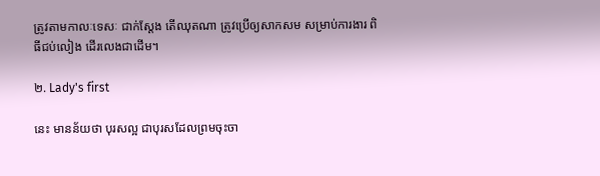ត្រូវតាមកាលៈទេសៈ ជាក់ស្តែង តើឈុតណា ត្រូវប្រើឲ្យសាកសម សម្រាប់ការងារ ពិធីជប់លៀង ដើរលេងជាដើម។

២. Lady's first

នេះ មានន័យថា បុរសល្អ ជាបុរសដែលព្រមចុះចា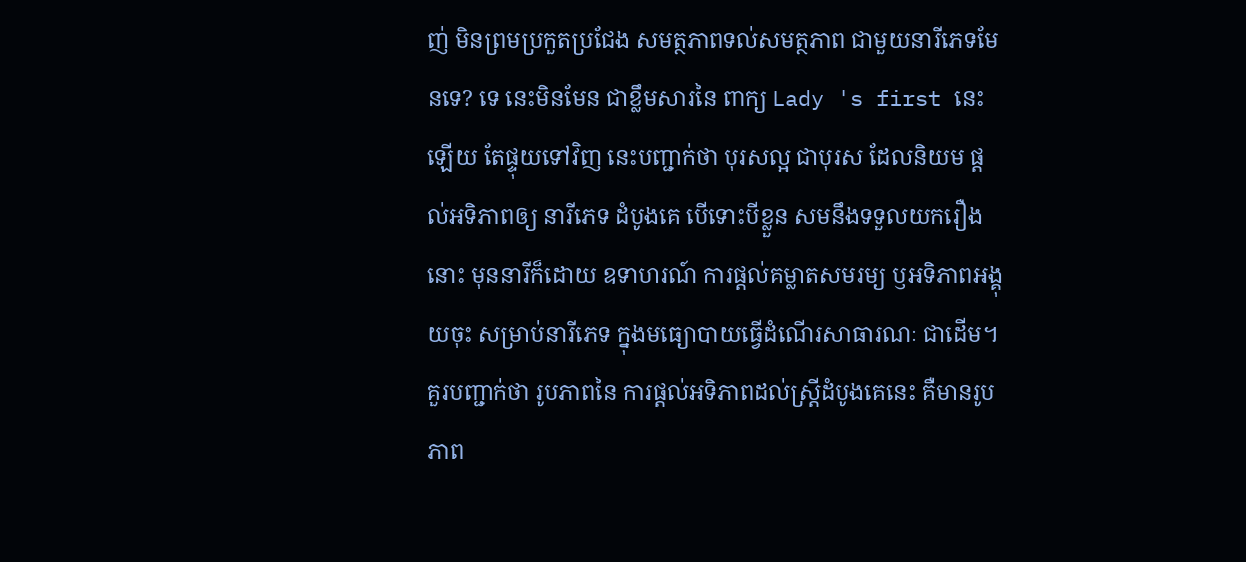ញ់ មិនព្រមប្រកួតប្រជែង សមត្ថភាពទល់សមត្ថភាព ជាមួយនារីភេទមែនទេ? ទេ នេះមិនមែន ជាខ្លឹមសារនៃ ពាក្យ Lady 's first នេះឡើយ តែផ្ទុយទៅវិញ នេះបញ្ជាក់ថា បុរសល្អ ជាបុរស ដែលនិយម ផ្តល់អទិភាពឲ្យ នារីភេទ ដំបូងគេ បើទោះបីខ្លួន សមនឹងទទួលយករឿងនោះ មុននារីក៏ដោយ ឧទាហរណ៍ ការផ្តល់គម្លាតសមរម្យ ឫអទិភាពអង្គុយចុះ សម្រាប់នារីភេទ ក្នុងមធ្យោបាយធ្វើដំណើរសាធារណៈ ជាដើម។ គួរបញ្ជាក់ថា រូបភាពនៃ ការផ្តល់អទិភាពដល់ស្ត្រីដំបូងគេនេះ គឺមានរូបភាព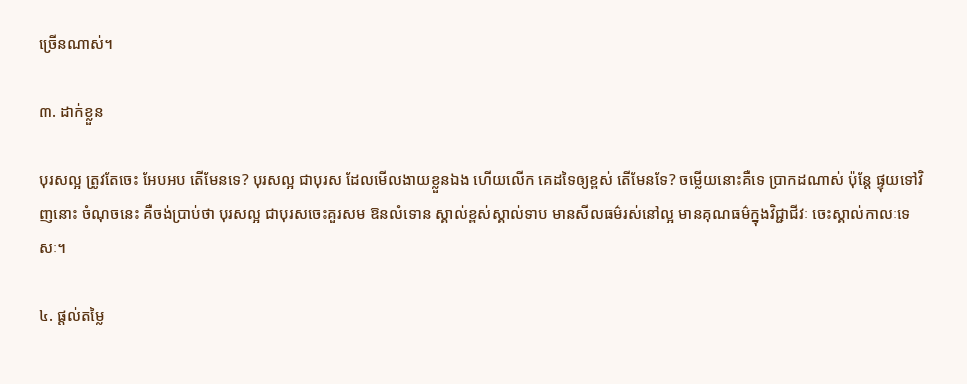ច្រើនណាស់។

៣. ដាក់ខ្លួន

បុរសល្អ ត្រូវតែចេះ អែបអប តើមែនទេ? បុរសល្អ ជាបុរស ដែលមើលងាយខ្លួនឯង ហើយលើក គេដទៃឲ្យខ្ពស់ តើមែនទែ? ចម្លើយនោះគឺទេ ប្រាកដណាស់ ប៉ុន្តែ ផ្ទុយទៅវិញនោះ ចំណុចនេះ គឺចង់ប្រាប់ថា បុរសល្អ ជាបុរសចេះគួរសម ឱនលំទោន ស្គាល់ខ្ពស់ស្គាល់ទាប មានសីលធម៌រស់នៅល្អ មានគុណធម៌ក្នុងវិជ្ជាជីវៈ ចេះស្គាល់កាលៈទេសៈ។

៤. ផ្តល់តម្លៃ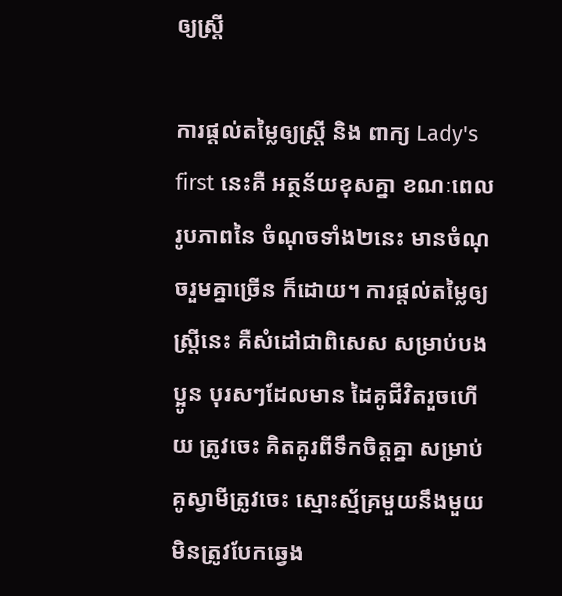ឲ្យស្ត្រី

ការផ្តល់តម្លៃឲ្យស្ត្រី និង ពាក្យ Lady's first នេះគឺ អត្ថន័យខុសគ្នា ខណៈពេល រូបភាពនៃ ចំណុចទាំង២នេះ មានចំណុចរួមគ្នាច្រើន ក៏ដោយ។ ការផ្តល់តម្លៃឲ្យស្ត្រីនេះ គឺសំដៅជាពិសេស សម្រាប់បងប្អូន បុរសៗដែលមាន ដៃគូជីវិតរួចហើយ ត្រូវចេះ គិតគូរពីទឹកចិត្តគ្នា សម្រាប់គូស្វាមីត្រូវចេះ ស្មោះស័្មគ្រមួយនឹងមួយ មិនត្រូវបែកឆ្វេង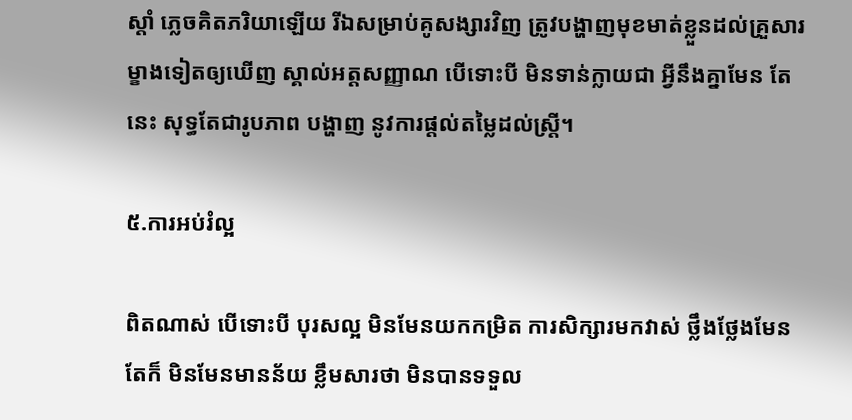ស្តាំ ភ្លេចគិតភរិយាឡើយ រីឯសម្រាប់គូសង្សារវិញ ត្រូវបង្ហាញមុខមាត់ខ្លួនដល់គ្រួសារម្ខាងទៀតឲ្យឃើញ ស្គាល់អត្តសញ្ញាណ បើទោះបី មិនទាន់ក្លាយជា អ្វីនឹងគ្នាមែន តែនេះ សុទ្ធតែជារូបភាព បង្ហាញ នូវការផ្តល់តម្លៃដល់ស្ត្រី។

៥.ការអប់រំល្អ

ពិតណាស់ បើទោះបី បុរសល្អ មិនមែនយកកម្រិត ការសិក្សារមកវាស់ ថ្លឹងថ្លែងមែន តែក៏ មិនមែនមានន័យ ខ្លឹមសារថា មិនបានទទួល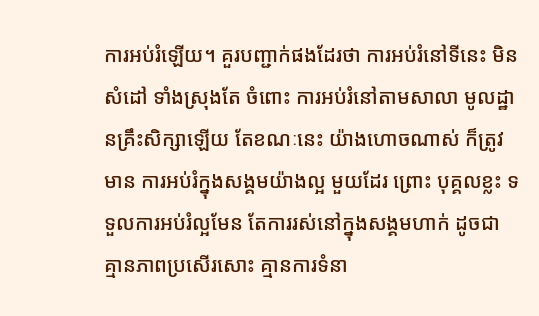ការអប់រំឡើយ។ គួរបញ្ជាក់ផងដែរថា ការអប់រំនៅទីនេះ មិនសំដៅ ទាំងស្រុងតែ ចំពោះ ការអប់រំនៅតាមសាលា មូលដ្ឋានគ្រឹះសិក្សាឡើយ តែខណៈនេះ យ៉ាងហោចណាស់ ក៏ត្រូវមាន ការអប់រំក្នុងសង្គមយ៉ាងល្អ មួយដែរ ព្រោះ បុគ្គលខ្លះ ទទួលការអប់រំល្អមែន តែការរស់នៅក្នុងសង្គមហាក់ ដូចជា គ្មានភាពប្រសើរសោះ គ្មានការទំនា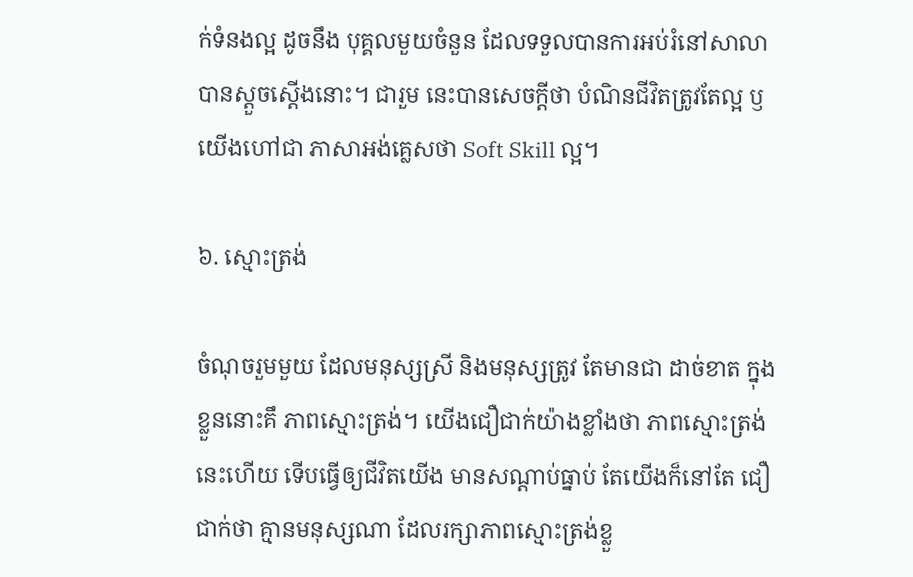ក់ទំនងល្អ ដូចនឹង បុគ្គលមួយចំនួន ដែលទទួលបានការអប់រំនៅសាលា បានស្តួចស្តើងនោះ។ ជារួម នេះបានសេចក្តីថា បំណិនជីវិតត្រូវតែល្អ ឫយើងហៅជា ភាសាអង់គ្លេសថា Soft Skill ល្អ។

៦. ស្មោះត្រង់

ចំណុចរួមមួយ ដែលមនុស្សស្រី និងមនុស្សត្រូវ តែមានជា ដាច់ខាត ក្នុងខ្លួននោះគឹ ភាពស្មោះត្រង់។ យើងជឿជាក់យ៉ាងខ្លាំងថា ភាពស្មោះត្រង់ នេះហើយ ទើបធ្វើឲ្យជីវិតយើង មានសណ្តាប់ធ្នាប់ តែយើងក៏នៅតែ ជឿជាក់ថា គ្មានមនុស្សណា ដែលរក្សាភាពស្មោះត្រង់ខ្លួ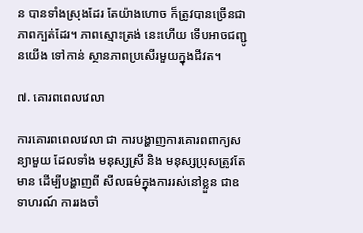ន បានទាំងស្រុងដែរ តែយ៉ាងហោច ក៏ត្រូវបានច្រើនជា ភាពក្បត់ដែរ។ ភាពស្មោះត្រង់ នេះហើយ ទើបអាចជញ្ជូនយើង ទៅកាន់ ស្ថានភាពប្រសើរមួយក្នុងជីវត។

៧. គោរពពេលវេលា

ការគោរពពេលវេលា ជា ការបង្ហាញការគោរពពាក្យសន្យាមួយ ដែលទាំង មនុស្សស្រី និង មនុស្សប្រុសត្រូវតែមាន ដើម្បីបង្ហាញពី សីលធម៌ក្នុងការរស់នៅខ្លួន ជាឧទាហរណ៍ ការរងចាំ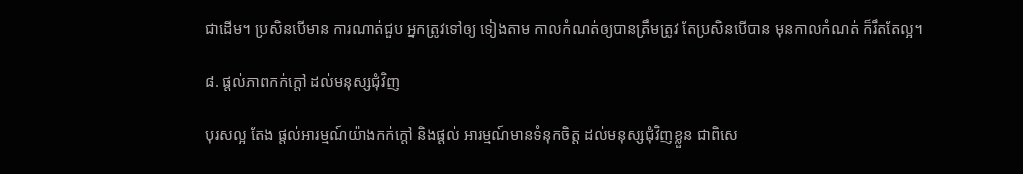ជាដើម។ ប្រសិនបើមាន ការណាត់ជួប អ្នកត្រូវទៅឲ្យ ទៀងតាម កាលកំណត់ឲ្យបានត្រឹមត្រូវ តែប្រសិនបើបាន មុនកាលកំណត់ ក៏រឹតតែល្អ។

៨. ផ្តល់ភាពកក់ក្តៅ ដល់មនុស្សជុំវិញ

បុរសល្អ តែង ផ្តល់អារម្មណ៍យ៉ាងកក់ក្តៅ និងផ្តល់ អារម្មណ៍មានទំនុកចិត្ត ដល់មនុស្សជំុវិញខ្លួន ជាពិសេ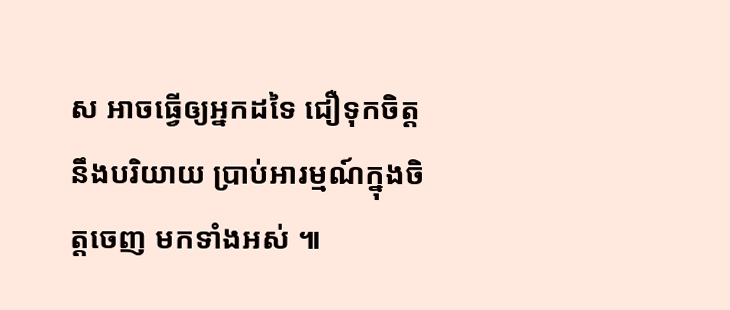ស អាចធ្វើឲ្យអ្នកដទៃ ជឿទុកចិត្ត នឹងបរិយាយ ប្រាប់អារម្មណ៍ក្នុងចិត្តចេញ មកទាំងអស់ ៕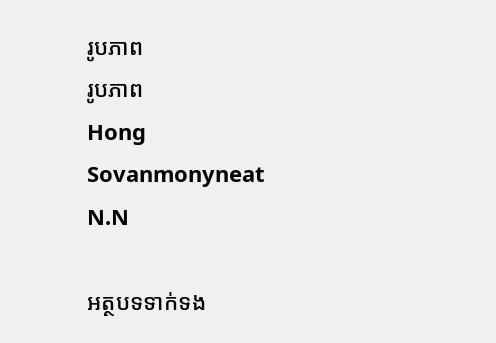រូបភាព
រូបភាព
Hong Sovanmonyneat
N.N

អត្ថបទទាក់ទង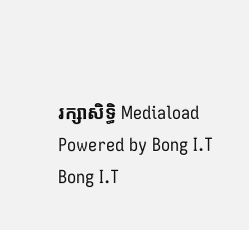រក្សាសិទ្ធិ Mediaload
Powered by Bong I.T Bong I.T